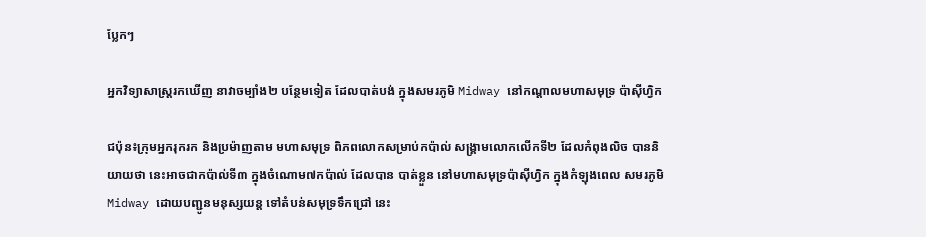ប្លែកៗ

អ្នកវិទ្យាសាស្រ្តរកឃើញ នាវាចម្បាំង២ បន្ថែមទៀត ដែលបាត់បង់ ក្នុងសមរភូមិ Midway នៅកណ្តាលមហាសមុទ្រ ប៉ាស៊ីហ្វិក

ជប៉ុន៖ក្រុមអ្នករុករក និងប្រម៉ាញតាម មហាសមុទ្រ ពិភពលោកសម្រាប់កប៉ាល់ សង្គ្រាមលោកលើកទី២ ដែលកំពុងលិច បាននិយាយថា នេះអាចជាកប៉ាល់ទី៣ ក្នុងចំណោម៧កប៉ាល់ ដែលបាន បាត់ខ្លួន នៅមហាសមុទ្រប៉ាស៊ីហ្វិក ក្នុងកំឡុងពេល សមរភូមិMidway ដោយបញ្ជូនមនុស្សយន្ត ទៅតំបន់សមុទ្រទឹកជ្រៅ នេះ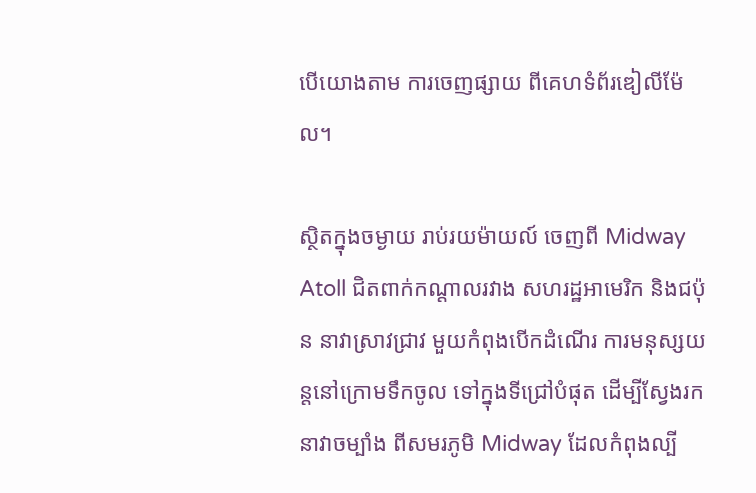បើយោងតាម ការចេញផ្សាយ ពីគេហទំព័រឌៀលីម៉ែល។

ស្ថិតក្នុងចម្ងាយ រាប់រយម៉ាយល៍ ចេញពី Midway Atoll ជិតពាក់កណ្តាលរវាង សហរដ្ឋអាមេរិក និងជប៉ុន នាវាស្រាវជ្រាវ មួយកំពុងបើកដំណើរ ការមនុស្សយន្តនៅក្រោមទឹកចូល ទៅក្នុងទីជ្រៅបំផុត ដើម្បីស្វែងរកនាវាចម្បាំង ពីសមរភូមិ Midway ដែលកំពុងល្បី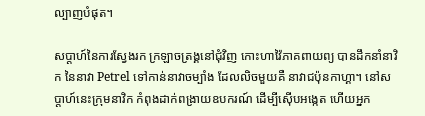ល្បាញបំផុត។

សប្តាហ៍នៃការស្វែងរក ក្រឡាចត្រង្គនៅជុំវិញ កោះហាវ៉ៃភាគពាយព្យ បានដឹកនាំនាវិក នៃនាវា Petrel ទៅកាន់នាវាចម្បាំង ដែលលិចមួយគឺ នាវាជប៉ុនកាហ្គា។ នៅសប្តាហ៍នេះក្រុមនាវិក កំពុងដាក់ពង្រាយឧបករណ៍ ដើម្បីស៊ើបអង្កេត ហើយអ្នក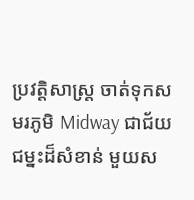ប្រវត្ដិសាស្ដ្រ ចាត់ទុកសមរភូមិ Midway ជាជ័យជម្នះដ៏សំខាន់ មួយស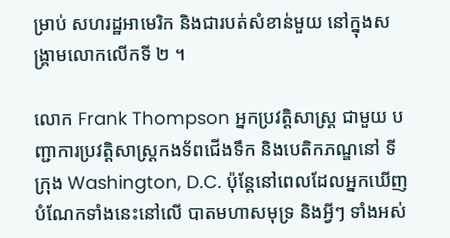ម្រាប់ សហរដ្ឋអាមេរិក និងជារបត់សំខាន់មួយ នៅក្នុងសង្គ្រាមលោកលើកទី ២ ។

លោក Frank Thompson អ្នកប្រវត្តិសាស្រ្ត ជាមួយ បញ្ជាការប្រវត្តិសាស្រ្តកងទ័ពជើងទឹក និងបេតិកភណ្ឌនៅ ទីក្រុង Washington, D.C. ប៉ុន្តែនៅពេលដែលអ្នកឃើញ បំណែកទាំងនេះនៅលើ បាតមហាសមុទ្រ និងអ្វីៗ ទាំងអស់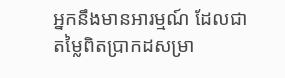អ្នកនឹងមានអារម្មណ៍ ដែលជាតម្លៃពិតប្រាកដសម្រា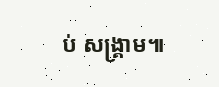ប់ សង្គ្រាម៕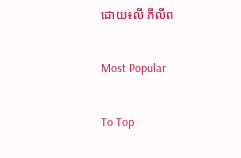ដោយ៖លី ភីលីព

Most Popular

To Top